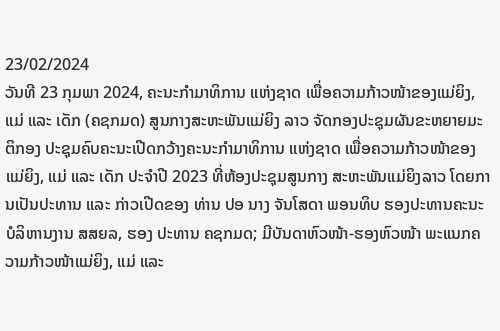23/02/2024
ວັນທີ 23 ກຸມພາ 2024, ຄະນະກຳມາທິການ ແຫ່ງຊາດ ເພື່ອຄວາມກ້າວໜ້າຂອງແມ່ຍິງ, ແມ່ ແລະ ເດັກ (ຄຊກມດ) ສູນກາງສະຫະພັນແມ່ຍິງ ລາວ ຈັດກອງປະຊຸມຜັນຂະຫຍາຍມະຕິກອງ ປະຊຸມຄົບຄະນະເປີດກວ້າງຄະນະກຳມາທິການ ແຫ່ງຊາດ ເພື່ອຄວາມກ້າວໜ້າຂອງແມ່ຍິງ, ແມ່ ແລະ ເດັກ ປະຈໍາປີ 2023 ທີ່ຫ້ອງປະຊຸມສູນກາງ ສະຫະພັນແມ່ຍິງລາວ ໂດຍການເປັນປະທານ ແລະ ກ່າວເປີດຂອງ ທ່ານ ປອ ນາງ ຈັນໂສດາ ພອນທິບ ຮອງປະທານຄະນະບໍລິຫານງານ ສສຍລ, ຮອງ ປະທານ ຄຊກມດ; ມີບັນດາຫົວໜ້າ-ຮອງຫົວໜ້າ ພະແນກຄວາມກ້າວໜ້າແມ່ຍິງ, ແມ່ ແລະ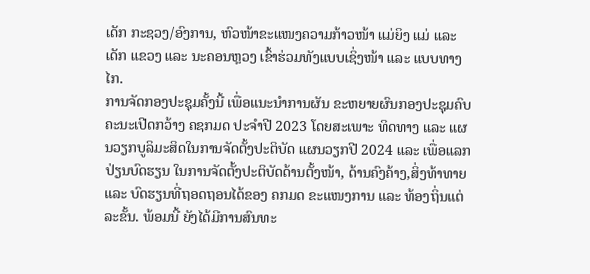ເດັກ ກະຊວງ/ອົງການ, ຫົວໜ້າຂະແໜງຄວາມກ້າວໜ້າ ແມ່ຍິງ ແມ່ ແລະ ເດັກ ແຂວງ ແລະ ນະຄອນຫຼວງ ເຂົ້າຮ່ວມທັງແບບເຊິ່ງໜ້າ ແລະ ແບບທາງໄກ.
ການຈັດກອງປະຊຸມຄັ້ງນີ້ ເພື່ອແນະນໍາການຜັນ ຂະຫຍາຍຜົນກອງປະຊຸມຄົບຄະນະເປີດກວ້າງ ຄຊກມດ ປະຈຳປີ 2023 ໂດຍສະເພາະ ທິດທາງ ແລະ ແຜນວຽກບູລິມະສິດໃນການຈັດຕັ້ງປະຕິບັດ ແຜນວຽກປີ 2024 ແລະ ເພື່ອແລກປ່ຽນບົດຮຽນ ໃນການຈັດຕັ້ງປະຕິບັດດ້ານຕັ້ງໜ້າ, ດ້ານຄົງຄ້າງ,ສິ່ງທ້າທາຍ ແລະ ບົດຮຽນທີ່ຖອດຖອນໄດ້ຂອງ ຄກມດ ຂະແໜງການ ແລະ ທ້ອງຖິ່ນແຕ່ລະຂັ້ນ. ພ້ອມນີ້ ຍັງໄດ້ມີການສົນທະ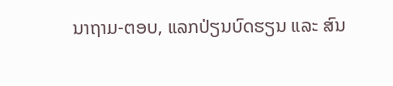ນາຖາມ-ຕອບ, ແລກປ່ຽນບົດຮຽນ ແລະ ສົນ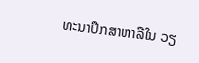ທະນາປຶກສາຫາລືໃນ ວຽ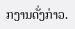ກງານດັ່ງກ່າວ.